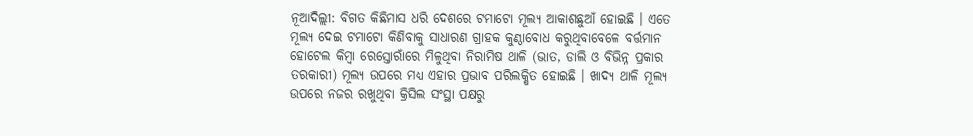ନୂଆଦିଲ୍ଲୀ: ବିଗତ କିଛିମାସ ଧରି ଦେଶରେ ଟମାଟୋ ମୂଲ୍ୟ ଆକାଶଛୁଆଁ ହୋଇଛି । ଏତେ ମୂଲ୍ୟ ଦେଇ ଟମାଟୋ କିଣିବାକୁ ସାଧାରଣ ଗ୍ରାହକ କୁଣ୍ଠାବୋଧ କରୁଥିବାବେଳେ ବର୍ତ୍ତମାନ ହୋଟେଲ କିମ୍ବା ରେସ୍ତୋରାଁରେ ମିଳୁଥିବା ନିରାମିଷ ଥାଳି (ଭାତ, ଡାଲି ଓ ବିଭିନ୍ନ ପ୍ରକାର ତରକାରୀ) ମୂଲ୍ୟ ଉପରେ ମଧ୍ୟ ଏହାର ପ୍ରଭାବ ପରିଲକ୍ଷିତ ହୋଇଛି । ଖାଦ୍ୟ ଥାଳି ମୂଲ୍ୟ ଉପରେ ନଜର ରଖୁଥିବା କ୍ରିସିଲ ସଂସ୍ଥା ପକ୍ଷରୁ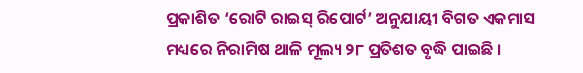ପ୍ରକାଶିତ ‘ରୋଟି ରାଇସ୍ ରିପୋର୍ଟ’ ଅନୁଯାୟୀ ବିଗତ ଏକମାସ ମଧ୍ୟରେ ନିରାମିଷ ଥାଳି ମୂଲ୍ୟ ୨୮ ପ୍ରତିଶତ ବୃଦ୍ଧି ପାଇଛି ।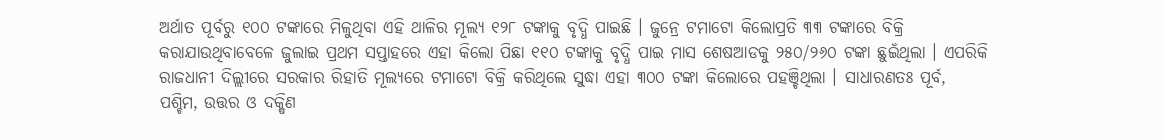ଅର୍ଥାତ ପୂର୍ବରୁ ୧୦୦ ଟଙ୍କାରେ ମିଳୁଥିବା ଏହି ଥାଳିର ମୂଲ୍ୟ ୧୨୮ ଟଙ୍କାକୁ ବୃଦ୍ଧି ପାଇଛି । ଜୁନ୍ରେ ଟମାଟୋ କିଲୋପ୍ରତି ୩୩ ଟଙ୍କାରେ ବିକ୍ରି କରାଯାଉଥିବାବେଳେ ଜୁଲାଇ ପ୍ରଥମ ସପ୍ତାହରେ ଏହା କିଲୋ ପିଛା ୧୧୦ ଟଙ୍କାକୁ ବୃଦ୍ଧି ପାଇ ମାସ ଶେଷଆଡକୁ ୨୫୦/୨୬୦ ଟଙ୍କା ଛୁଇଁଥିଲା । ଏପରିକି ରାଜଧାନୀ ଦିଲ୍ଲୀରେ ସରକାର ରିହାତି ମୂଲ୍ୟରେ ଟମାଟୋ ବିକ୍ରି କରିଥିଲେ ସୁଦ୍ଧା ଏହା ୩୦୦ ଟଙ୍କା କିଲୋରେ ପହଞ୍ଚିଥିଲା । ସାଧାରଣତଃ ପୂର୍ବ, ପଶ୍ଚିମ, ଉତ୍ତର ଓ ଦକ୍ଷିଣ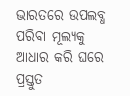ଭାରତରେ ଉପଲବ୍ଧ ପରିବା ମୂଲ୍ୟକୁ ଆଧାର କରି ଘରେ ପ୍ରସ୍ତୁତ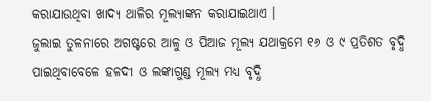କରାଯାଉଥିବା ଖାଦ୍ୟ ଥାଳିର ମୂଲ୍ୟାଙ୍କନ କରାଯାଇଥାଏ ।
ଜୁଲାଇ ତୁଳନାରେ ଅଗଷ୍ଟରେ ଆଳୁ ଓ ପିଆଜ ମୂଲ୍ୟ ଯଥାକ୍ରମେ ୧୬ ଓ ୯ ପ୍ରତିଶତ ବୃଦ୍ଧି ପାଇଥିବାବେଳେ ହଳଦୀ ଓ ଲଙ୍କାଗୁଣ୍ଡ ମୂଲ୍ୟ ମଧ୍ୟ ବୃଦ୍ଧି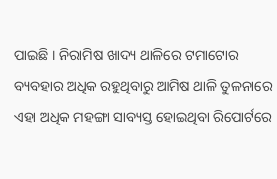ପାଇଛି । ନିରାମିଷ ଖାଦ୍ୟ ଥାଳିରେ ଟମାଟୋର ବ୍ୟବହାର ଅଧିକ ରହୁଥିବାରୁ ଆମିଷ ଥାଳି ତୁଳନାରେ ଏହା ଅଧିକ ମହଙ୍ଗା ସାବ୍ୟସ୍ତ ହୋଇଥିବା ରିପୋର୍ଟରେ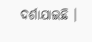ଦର୍ଶାଯାଇଛି ।